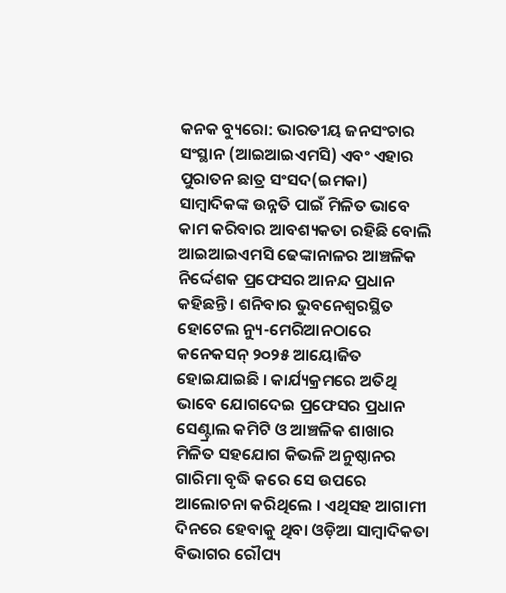କନକ ବ୍ୟୁରୋ: ଭାରତୀୟ ଜନସଂଚାର ସଂସ୍ଥାନ (ଆଇଆଇଏମସି) ଏବଂ ଏହାର ପୁରାତନ ଛାତ୍ର ସଂସଦ(ଇମକା) ସାମ୍ବାଦିକଙ୍କ ଉନ୍ନତି ପାଇଁ ମିଳିତ ଭାବେ କାମ କରିବାର ଆବଶ୍ୟକତା ରହିଛି ବୋଲି ଆଇଆଇଏମସି ଢେଙ୍କାନାଳର ଆଞ୍ଚଳିକ ନିର୍ଦ୍ଦେଶକ ପ୍ରଫେସର ଆନନ୍ଦ ପ୍ରଧାନ କହିଛନ୍ତି । ଶନିବାର ଭୁବନେଶ୍ବରସ୍ଥିତ ହୋଟେଲ ନ୍ୟୁ-ମେରିଆନଠାରେ କନେକସନ୍ ୨୦୨୫ ଆୟୋଜିତ ହୋଇଯାଇଛି । କାର୍ଯ୍ୟକ୍ରମରେ ଅତିଥି ଭାବେ ଯୋଗଦେଇ ପ୍ରଫେସର ପ୍ରଧାନ ସେଣ୍ଟ୍ରାଲ କମିଟି ଓ ଆଞ୍ଚଳିକ ଶାଖାର ମିଳିତ ସହଯୋଗ କିଭଳି ଅନୁଷ୍ଠାନର ଗାରିମା ବୃଦ୍ଧି କରେ ସେ ଉପରେ ଆଲୋଚନା କରିଥିଲେ । ଏଥିସହ ଆଗାମୀ ଦିନରେ ହେବାକୁ ଥିବା ଓଡ଼ିଆ ସାମ୍ବାଦିକତା ବିଭାଗର ରୌପ୍ୟ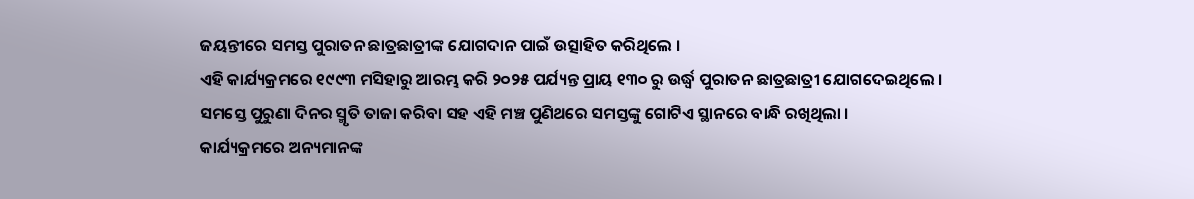ଜୟନ୍ତୀରେ ସମସ୍ତ ପୁରାତନ ଛାତ୍ରଛାତ୍ରୀଙ୍କ ଯୋଗଦାନ ପାଇଁ ଉତ୍ସାହିତ କରିଥିଲେ ।
ଏହି କାର୍ଯ୍ୟକ୍ରମରେ ୧୯୯୩ ମସିହାରୁ ଆରମ୍ଭ କରି ୨୦୨୫ ପର୍ଯ୍ୟନ୍ତ ପ୍ରାୟ ୧୩୦ ରୁ ଉର୍ଦ୍ଧ୍ବ ପୁରାତନ ଛାତ୍ରଛାତ୍ରୀ ଯୋଗଦେଇଥିଲେ । ସମସ୍ତେ ପୁରୁଣା ଦିନର ସ୍ମୃତି ତାଜା କରିବା ସହ ଏହି ମଞ୍ଚ ପୁଣିଥରେ ସମସ୍ତଙ୍କୁ ଗୋଟିଏ ସ୍ଥାନରେ ବାନ୍ଧି ରଖିଥିଲା ।
କାର୍ଯ୍ୟକ୍ରମରେ ଅନ୍ୟମାନଙ୍କ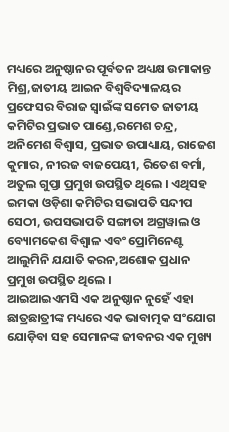ମଧ୍ୟରେ ଅନୁଷ୍ଠାନର ପୂର୍ବତନ ଅଧ୍ୟକ୍ଷ ଉମାକାନ୍ତ ମିଶ୍ର,ଜାତୀୟ ଆଇନ ବିଶ୍ବବିଦ୍ୟାଳୟର ପ୍ରଫେସର ବିରାଜ ସ୍ବାଇଁଙ୍କ ସମେତ ଜାତୀୟ କମିଟିର ପ୍ରଭାତ ପାଣ୍ଡେ,ରମେଶ ଚନ୍ଦ୍ର, ଅନିମେଶ ବିଶ୍ବାସ, ପ୍ରଭାତ ଉପାଧ୍ୟାୟ, ରାଜେଶ କୁମାର, ନୀରଜ ବାଜପେୟୀ, ରିତେଶ ବର୍ମା, ଅତୁଲ ଗୁପ୍ତା ପ୍ରମୁଖ ଉପସ୍ଥିତ ଥିଲେ । ଏଥିସହ ଇମକା ଓଡ଼ିଶା କମିଟିର ସଭାପତି ସନ୍ଦୀପ ସେଠୀ, ଉପସଭାପତି ସଙ୍ଗୀତା ଅଗ୍ରୱାଲ ଓ ବ୍ୟୋମକେଶ ବିଶ୍ବାଳ ଏବଂ ପ୍ରୋମିନେଣ୍ଟ ଆଲୁମିନି ଯଯାତି କରନ,ଅଶୋକ ପ୍ରଧାନ ପ୍ରମୁଖ ଉପସ୍ଥିତ ଥିଲେ ।
ଆଇଆଇଏମସି ଏକ ଅନୁଷ୍ଠାନ ନୁହେଁ ଏହା ଛାତ୍ରଛାତ୍ରୀଙ୍କ ମଧ୍ୟରେ ଏକ ଭାବାତ୍ମକ ସଂଯୋଗ ଯୋଡ଼ିବା ସହ ସେମାନଙ୍କ ଜୀବନର ଏକ ମୁଖ୍ୟ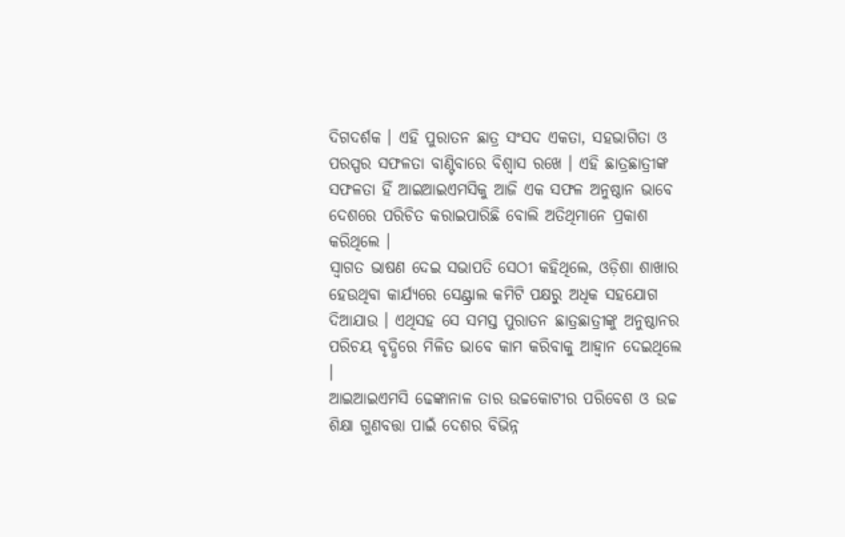ଦିଗଦର୍ଶକ । ଏହି ପୁରାତନ ଛାତ୍ର ସଂସଦ ଏକତା, ସହଭାଗିତା ଓ ପରସ୍ପର ସଫଳତା ବାଣ୍ଟିବାରେ ବିଶ୍ବାସ ରଖେ । ଏହି ଛାତ୍ରଛାତ୍ରୀଙ୍କ ସଫଳତା ହିଁ ଆଇଆଇଏମସିକୁ ଆଜି ଏକ ସଫଳ ଅନୁଷ୍ଠାନ ଭାବେ ଦେଶରେ ପରିଚିତ କରାଇପାରିଛି ବୋଲି ଅତିଥିମାନେ ପ୍ରକାଶ କରିଥିଲେ ।
ସ୍ବାଗତ ଭାଷଣ ଦେଇ ସଭାପତି ସେଠୀ କହିଥିଲେ, ଓଡ଼ିଶା ଶାଖାର ହେଉଥିବା କାର୍ଯ୍ୟରେ ସେଣ୍ଟ୍ରାଲ କମିଟି ପକ୍ଷରୁ ଅଧିକ ସହଯୋଗ ଦିଆଯାଉ । ଏଥିସହ ସେ ସମସ୍ତ ପୁରାତନ ଛାତ୍ରଛାତ୍ରୀଙ୍କୁ ଅନୁଷ୍ଠାନର ପରିଚୟ ବୃଦ୍ଧିରେ ମିଳିତ ଭାବେ କାମ କରିବାକୁ ଆହ୍ବାନ ଦେଇଥିଲେ ।
ଆଇଆଇଏମସି ଢେଙ୍କାନାଳ ତାର ଉଚ୍ଚକୋଟୀର ପରିବେଶ ଓ ଉଚ୍ଚ ଶିକ୍ଷା ଗୁଣବତ୍ତା ପାଇଁ ଦେଶର ବିଭିନ୍ନ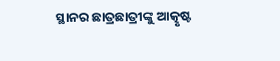ସ୍ଥାନର ଛାତ୍ରଛାତ୍ରୀଙ୍କୁ ଆତ୍କୃଷ୍ଟ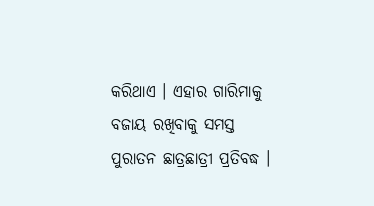କରିଥାଏ । ଏହାର ଗାରିମାକୁ ବଜାୟ ରଖିବାକୁ ସମସ୍ତ ପୁରାତନ ଛାତ୍ରଛାତ୍ରୀ ପ୍ରତିବଦ୍ଧ ।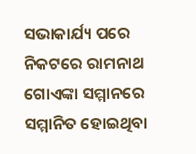ସଭାକାର୍ଯ୍ୟ ପରେ ନିକଟରେ ରାମନାଥ ଗୋଏଙ୍କା ସମ୍ମାନରେ ସମ୍ମାନିତ ହୋଇଥିବା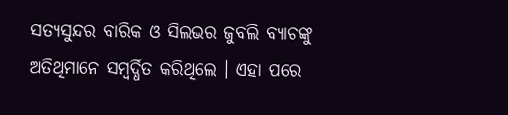ସତ୍ୟସୁନ୍ଦର ବାରିକ ଓ ସିଲଭର ଜୁବଲି ବ୍ୟାଚଙ୍କୁ ଅତିଥିମାନେ ସମ୍ବର୍ଦ୍ଧିତ କରିଥିଲେ । ଏହା ପରେ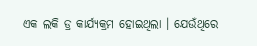ଏକ ଲକି ଡ୍ର କାର୍ଯ୍ୟକ୍ରମ ହୋଇଥିଲା । ଯେଉଁଥିରେ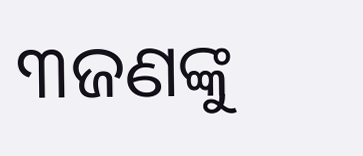୩ଜଣଙ୍କୁ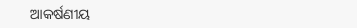ଆକର୍ଷଣୀୟ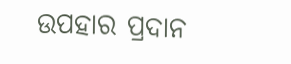ଉପହାର ପ୍ରଦାନ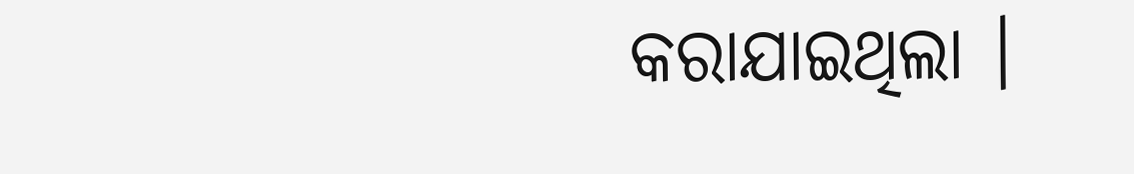କରାଯାଇଥିଲା ।